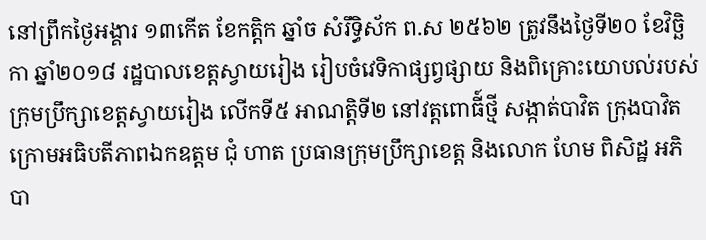នៅព្រឹកថ្ងៃអង្គារ ១៣កើត ខែកត្ដិក ឆ្នាំច សំរឹទ្ធិស័ក ព.ស ២៥៦២ ត្រូវនឹងថ្ងៃទី២០ ខែវិច្ឆិកា ឆ្នាំ២០១៨ រដ្ឋបាលខេត្តស្វាយរៀង រៀបចំវេទិកាផ្សព្វផ្សាយ និងពិគ្រោះយោបល់របស់ក្រុមប្រឹក្សាខេត្តស្វាយរៀង លើកទី៥ អាណត្តិទី២ នៅវត្តពោធី៍ថ្មី សង្កាត់បាវិត ក្រុងបាវិត ក្រោមអធិបតីភាពឯកឧត្តម ជុំ ហាត ប្រធានក្រុមប្រឹក្សាខេត្ត និងលោក ហែម ពិសិដ្ឋ អភិបា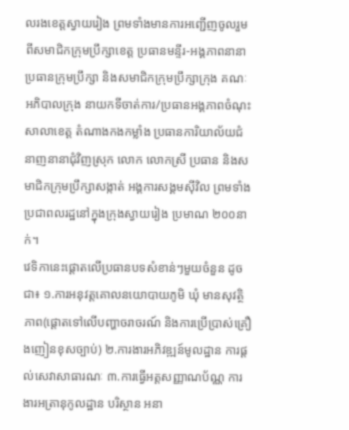លរងខេត្តស្វាយរៀង ព្រមទាំងមានការអញ្ជើញចូលរួមពីសមាជិកក្រុមប្រឹក្សាខេត្ត ប្រធានមន្ទីរ-អង្គភាពនានា ប្រធានក្រុមប្រឹក្សា និងសមាជិកក្រុមប្រឹក្សាក្រុង គណៈអភិបាលក្រុង នាយកទីចាត់ការ/ប្រធានអង្គភាពចំណុះសាលាខេត្ត តំណាងកងកម្លាំង ប្រធានការិយាល័យជំនាញនានាជុំវិញស្រុក លោក លោកស្រី ប្រធាន និងសមាជិកក្រុមប្រឹក្សាសង្កាត់ អង្គការសង្គមស៊ីវិល ព្រមទាំងប្រជាពលរដ្ឋនៅក្នុងក្រុងស្វាយរៀង ប្រមាណ ២០០នាក់។
វេទិកានេះផ្ដោតលើប្រធានបទសំខាន់ៗមួយចំនួន ដូចជា៖ ១.ការអនុវត្តគោលនយោបាយភូមិ ឃុំ មានសុវត្ថិភាព(ផ្ដោតទៅលើបញ្ហាចរាចរណ៍ និងការប្រើប្រាស់គ្រឿងញៀនខុសច្បាប់) ២.ការងារអភិវឌ្ឍន៍មូលដ្ឋាន ការផ្ដល់សេវាសាធារណៈ ៣.ការធ្វើអត្តសញ្ញាណប័ណ្ណ ការងារអត្រានុកូលដ្ឋាន បរិស្ថាន អនា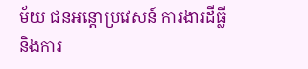ម័យ ជនអន្តោប្រវេសន៍ ការងារដីធ្លី និងការ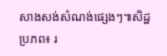សាងសង់សំណង់ផ្សេងៗ៕សិដ្ឋ
ប្រភព៖ រ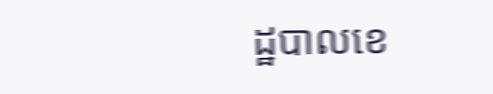ដ្ឋបាលខេ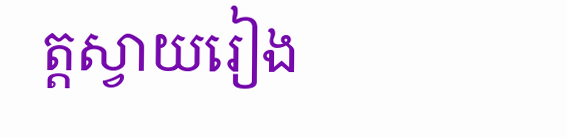ត្តស្វាយរៀង